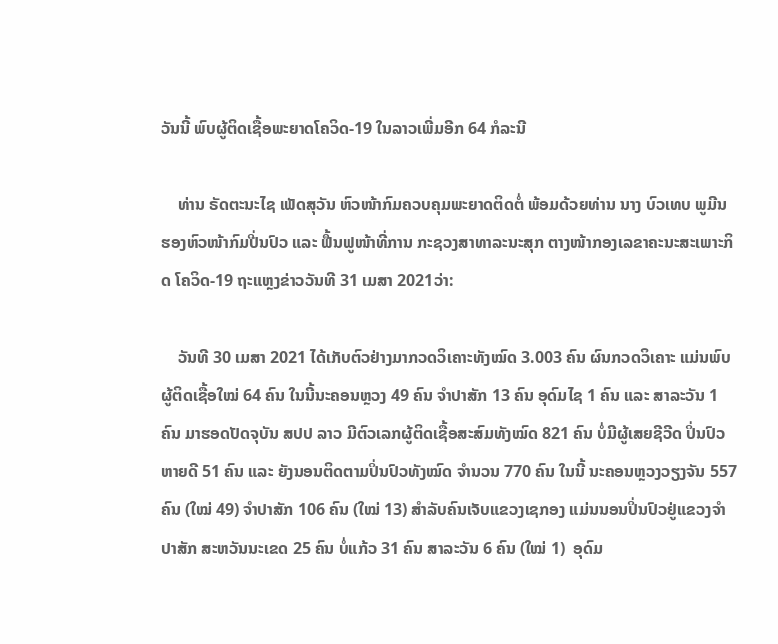ວັນນີ້ ພົບຜູ້ຕິດເຊື້ອພະຍາດໂຄວິດ-19 ໃນລາວເພີ່ມອີກ 64 ກໍລະນີ

    ທ່ານ ຣັດຕະນະໄຊ ເພັດສຸວັນ ຫົວໜ້າກົມຄວບຄຸມພະຍາດຕິດຕໍ່ ພ້ອມດ້ວຍທ່ານ ນາງ ບົວເທບ ພູມີນ ຮອງຫົວໜ້າກົມປີ່ນປົວ ແລະ ຟື້ນຟູໜ້າທີ່ການ ກະຊວງສາທາລະນະສຸກ ຕາງໜ້າກອງເລຂາຄະນະສະເພາະກິດ ໂຄວິດ-19 ຖະແຫຼງຂ່າວວັນທີ 31 ເມສາ 2021ວ່າ:

    ວັນທີ 30 ເມສາ 2021 ໄດ້ເກັບຕົວຢ່າງມາກວດວິເຄາະທັງໝົດ 3.003 ຄົນ ຜົນກວດວິເຄາະ ແມ່ນພົບຜູ້ຕິດເຊື້ອໃໝ່ 64 ຄົນ ໃນນີ້ນະຄອນຫຼວງ 49 ຄົນ ຈຳປາສັກ 13 ຄົນ ອຸດົມໄຊ 1 ຄົນ ແລະ ສາລະວັນ 1 ຄົນ ມາຮອດປັດຈຸບັນ ສປປ ລາວ ມີຕົວເລກຜູ້ຕິດເຊື້ອສະສົມທັງໝົດ 821 ຄົນ ບໍ່ມີຜູ້ເສຍຊີວີດ ປິ່ນປົວຫາຍດີ 51 ຄົນ ແລະ ຍັງນອນຕິດຕາມປິ່ນປົວທັງໝົດ ຈຳນວນ 770 ຄົນ ໃນນີ້ ນະຄອນຫຼວງວຽງຈັນ 557 ຄົນ (ໃໝ່ 49) ຈຳປາສັກ 106 ຄົນ (ໃໝ່ 13) ສຳລັບຄົນເຈັບແຂວງເຊກອງ ແມ່ນນອນປິ່ນປົວຢູ່ແຂວງຈຳປາສັກ ສະຫວັນນະເຂດ 25 ຄົນ ບໍ່ແກ້ວ 31 ຄົນ ສາລະວັນ 6 ຄົນ (ໃໝ່ 1)  ອຸດົມ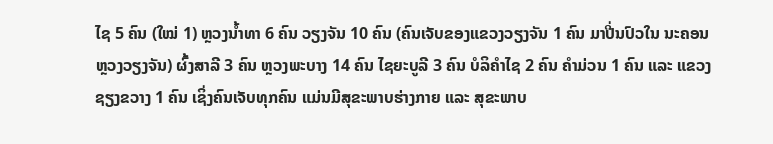ໄຊ 5 ຄົນ (ໃໝ່ 1) ຫຼວງນ້ຳທາ 6 ຄົນ ວຽງຈັນ 10 ຄົນ (ຄົນເຈັບຂອງແຂວງວຽງຈັນ 1 ຄົນ ມາປີ່ນປົວໃນ ນະຄອນຫຼວງວຽງຈັນ) ຜົ້ງສາລີ 3 ຄົນ ຫຼວງພະບາງ 14 ຄົນ ໄຊຍະບູລີ 3 ຄົນ ບໍລິຄຳໄຊ 2 ຄົນ ຄຳມ່ວນ 1 ຄົນ ແລະ ແຂວງຊຽງຂວາງ 1 ຄົນ ເຊິ່ງຄົນເຈັບທຸກຄົນ ແມ່ນມີສຸຂະພາບຮ່າງກາຍ ແລະ ສຸຂະພາບ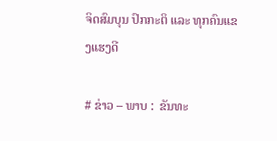ຈິດສົມບຸນ ປົກກະຕິ ແລະ ທຸກຄົນແຂງແຮງດີ

# ຂ່າວ – ພາບ :  ຂັນທະ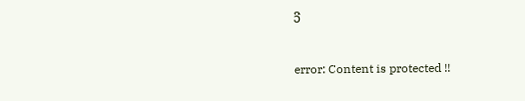ວີ

error: Content is protected !!